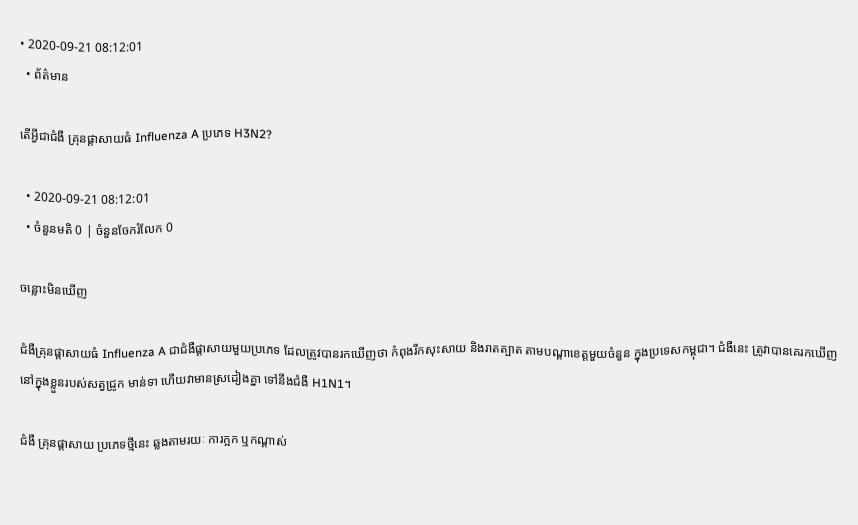• 2020-09-21 08:12:01
  • ព័ត៌មាន

តើអ្វីជាជំងឺ គ្រុនផ្តាសាយធំ Influenza A ប្រភេទ H3N2?

  • 2020-09-21 08:12:01
  • ចំនួនមតិ 0 | ចំនួនចែករំលែក 0

ចន្លោះមិនឃើញ

ជំងឺគ្រុនផ្តាសាយធំ Influenza A ជាជំងឺផ្តាសាយមួយប្រភេទ ដែលត្រូវបានរកឃើញថា កំពុងរីកសុះសាយ និងរាតត្បាត តាមបណ្តាខេត្តមួយចំនួន ក្នុងប្រទេសកម្ពុជា។ ជំងឺនេះ ត្រូវាបានគេរកឃើញ នៅក្នុងខ្លួនរបស់សត្វជ្រូក មាន់ទា ហើយវាមានស្រដៀងគ្នា ទៅនឹងជំងឺ H1N1។

ជំងឺ គ្រុនផ្តាសាយ ប្រភេទថ្មីនេះ ឆ្លងតាមរយៈ ការក្អក ឬកណ្តាស់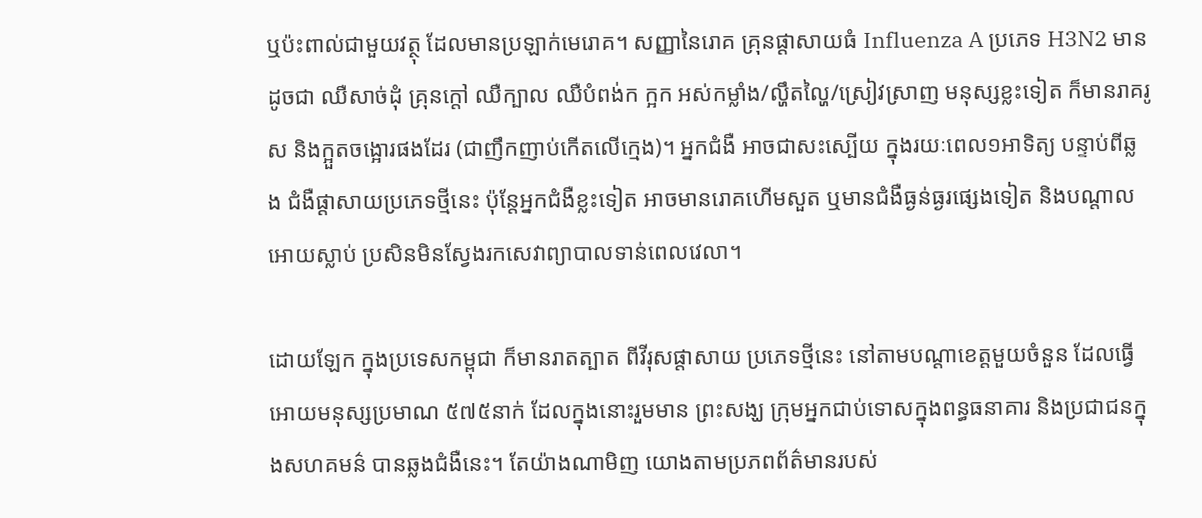ឬប៉ះពាល់ជាមួយវត្ថុ ដែលមានប្រឡាក់មេរោគ។ សញ្ញានៃរោគ គ្រុនផ្តាសាយធំ Influenza A ប្រភេទ H3N2 មានដូចជា ឈឺសាច់ដុំ គ្រុនក្តៅ ឈឺក្បាល ឈឺបំពង់ក ក្អក អស់កម្លាំង/ល្ហឹតល្ហៃ/ស្រៀវស្រាញ មនុស្សខ្លះទៀត ក៏មានរាគរូស និងក្អួតចង្អោរផងដែរ (ជាញឹកញាប់កើតលើក្មេង)។ អ្នកជំងឺ អាចជាសះស្បើយ ក្នុងរយៈពេល១អាទិត្យ បន្ទាប់ពីឆ្លង ជំងឺផ្ដាសាយប្រភេទថ្មីនេះ ប៉ុន្តែអ្នកជំងឺខ្លះទៀត អាចមានរោគហើមសួត ឬមានជំងឺធ្ងន់ធ្ងរផ្សេងទៀត និងបណ្តាលអោយស្លាប់ ប្រសិនមិនស្វែងរកសេវាព្យាបាលទាន់ពេលវេលា។

ដោយឡែក ក្នុងប្រទេសកម្ពុជា ក៏មានរាតត្បាត ពីវីរុសផ្តាសាយ ប្រភេទថ្មីនេះ នៅតាមបណ្តាខេត្តមួយចំនួន ដែលធ្វើអោយមនុស្សប្រមាណ ៥៧៥នាក់ ដែលក្នុងនោះរួមមាន ព្រះសង្ឃ ក្រុមអ្នកជាប់ទោសក្នុងពន្ធធនាគារ និងប្រជាជនក្នុងសហគមន៌ បានឆ្លងជំងឺនេះ។ តែយ៉ាងណាមិញ យោងតាមប្រភពព័ត៌មានរបស់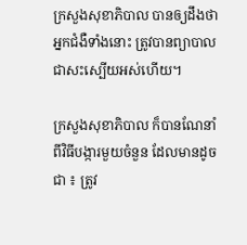ក្រសួងសុខាភិបាល បានឲ្យដឹងថា អ្នកជំងឺទាំងនោះ ត្រូវបានព្យាបាល ជាសះស្បើយអស់ហើយ។

ក្រសួងសុខាភិបាល ក៏បានណែនាំពីវិធីបង្ការមួយចំនួន ដែលមានដូចជា ៖ ត្រូវ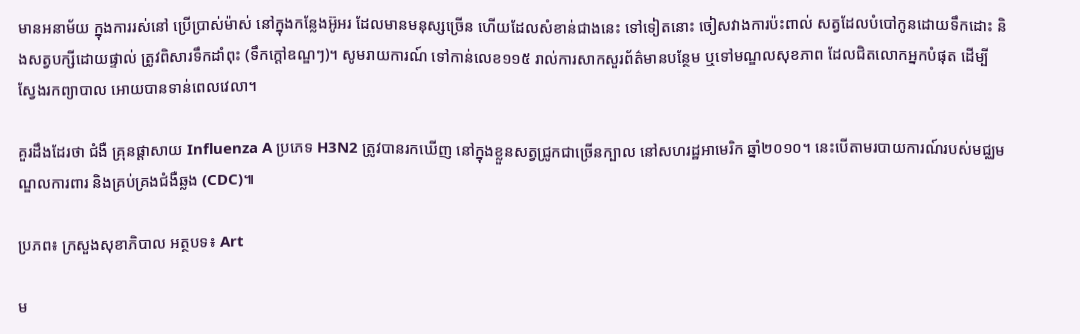មានអនាម័យ ក្នុងការរស់នៅ ប្រើប្រាស់ម៉ាស់ នៅក្នុងកន្លែងអ៊ូអរ ដែលមានមនុស្សច្រើន ហើយដែលសំខាន់ជាងនេះ ទៅទៀតនោះ ចៀសវាងការប៉ះពាល់ សត្វដែលបំបៅកូនដោយទឹកដោះ និងសត្វបក្សីដោយផ្ទាល់ ត្រូវពិសារទឹកដាំពុះ (ទឹកក្តៅឧណ្ឌៗ)។ សូមរាយការណ៍ ទៅកាន់លេខ១១៥ រាល់ការសាកសួរព័ត៌មានបន្ថែម ឬទៅមណ្ឌលសុខភាព ដែលជិតលោកអ្នកបំផុត ដើម្បីស្វែងរកព្យាបាល អោយបានទាន់ពេលវេលា។

គួរដឹងដែរថា ជំងឺ គ្រុនផ្តាសាយ Influenza A ប្រភេទ H3N2 ត្រូវបានរកឃើញ នៅក្នុងខ្លួនសត្វជ្រូកជាច្រើនក្បាល នៅសហរដ្ឋអាមេរិក ឆ្នាំ២០១០។ នេះបើតាមរបាយការណ៍របស់មជ្ឈមណ្ឌលការពារ និងគ្រប់គ្រងជំងឺឆ្លង (CDC)៕

ប្រភព៖ ក្រសួងសុខាភិបាល អត្ថបទ៖ Art

ម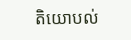តិយោបល់